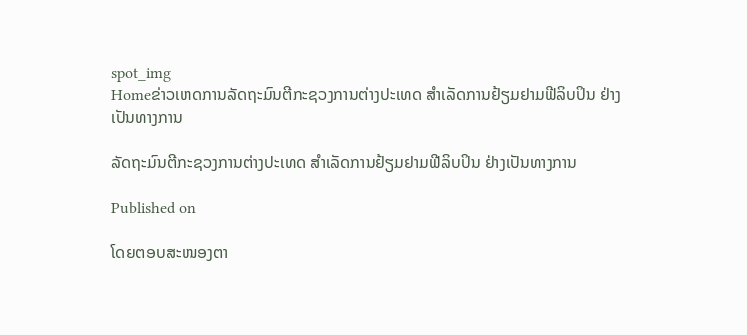spot_img
Homeຂ່າວເຫດການລັດຖະມົນຕີກະຊວງການຕ່າງປະເທດ ສຳເລັດການຢ້ຽມຢາມຟີລິບປິນ ຢ່າງເປັນທາງການ

ລັດຖະມົນຕີກະຊວງການຕ່າງປະເທດ ສຳເລັດການຢ້ຽມຢາມຟີລິບປິນ ຢ່າງເປັນທາງການ

Published on

ໂດຍຕອບສະໜອງຕາ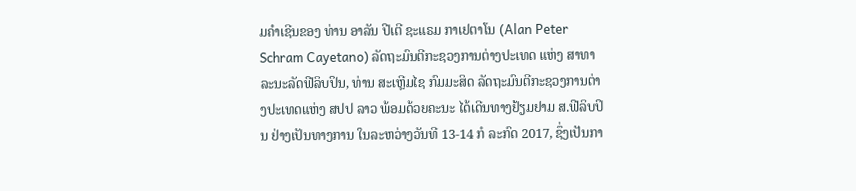ມຄຳເຊີນຂອງ ທ່ານ ອາລັນ ປີເຕີ ຊະແຣມ ກາເຢຕາໂນ (Alan Peter Schram Cayetano) ລັດຖະມົນຕີກະຊວງການຕ່າງປະເທດ ແຫ່ງ ສາທາລະນະລັດຟີລິບປິນ, ທ່ານ ສະເຫຼີມໄຊ ກົມມະສິດ ລັດຖະມົນຕີກະຊວງການຕ່າງປະເທດແຫ່ງ ສປປ ລາວ ພ້ອມດ້ວຍຄະນະ ໄດ້ເດີນທາງຢ້ຽມຢາມ ສ.ຟີລິບປິນ ຢ່າງເປັນທາງການ ໃນລະຫວ່າງວັນທີ 13-14 ກໍ ລະກົດ 2017, ຊຶ່ງເປັນກາ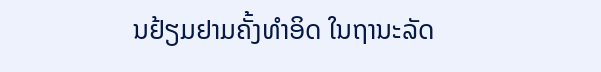ນຢ້ຽມຢາມຄັ້ງທຳອິດ ໃນຖານະລັດ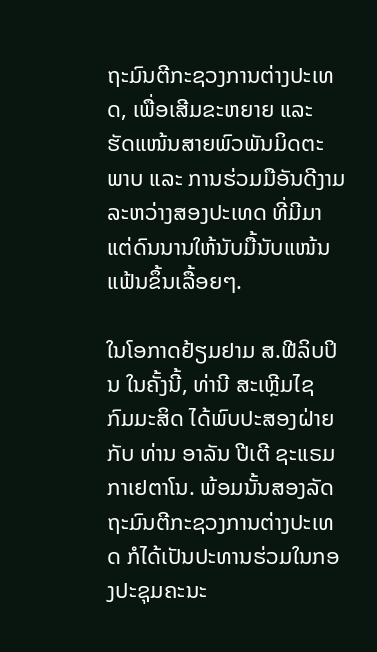ຖະມົນຕີກະຊວງການຕ່າງປະເທດ, ເພື່ອເສີມຂະຫຍາຍ ແລະ ຮັດແໜ້ນສາຍພົວພັນມິດຕະພາບ ແລະ ການຮ່ວມມືອັນດີງາມລະຫວ່າງສອງປະເທດ ທີ່ມີມາແຕ່ດົນນານໃຫ້ນັບມື້ນັບແໜ້ນແຟ້ນຂຶ້ນເລື້ອຍໆ.

ໃນໂອກາດຢ້ຽມຢາມ ສ.ຟີລິບປິນ ໃນຄັ້ງນີ້, ທ່ານີ ສະເຫຼີມໄຊ ກົມມະສິດ ໄດ້ພົບປະສອງຝ່າຍກັບ ທ່ານ ອາລັນ ປີເຕີ ຊະແຣມ ກາເຢຕາໂນ. ພ້ອມນັ້ນສອງລັດຖະມົນຕີກະຊວງການຕ່າງປະເທດ ກໍໄດ້ເປັນປະທານຮ່ວມໃນກອງປະຊຸມຄະນະ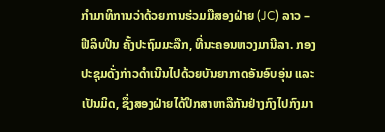ກຳມາທິການວ່າດ້ວຍການຮ່ວມມືສອງຝ່າຍ (JC) ລາວ – ຟີລິບປິນ ຄັ້ງປະຖົມມະລືກ, ທີ່ນະຄອນຫວງມານີລາ. ກອງປະຊຸມດັ່ງກ່າວດຳເນີນໄປດ້ວຍບັນຍາກາດອັນອົບອຸ່ນ ແລະ ເປັນມິດ, ຊຶ່ງສອງຝ່າຍໄດ້ປຶກສາຫາລືກັນຢ່າງກົງໄປກົງມາ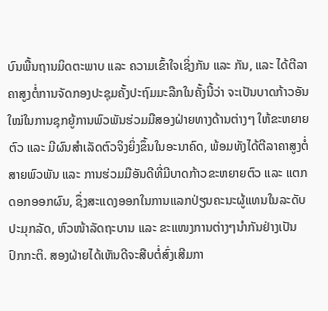ບົນພື້ນຖານມິດຕະພາບ ແລະ ຄວາມເຂົ້າໃຈເຊິ່ງກັນ ແລະ ກັນ, ແລະ ໄດ້ຕີລາຄາສູງຕໍ່ການຈັດກອງປະຊຸມຄັ້ງປະຖົມມະລືກໃນຄັ້ງນີ້ວ່າ ຈະເປັນບາດກ້າວອັນໃໝ່ໃນການຊຸກຍູ້ການພົວພັນຮ່ວມມືສອງຝ່າຍທາງດ້ານຕ່າງໆ ໃຫ້ຂະຫຍາຍຕົວ ແລະ ມີຜົນສຳເລັດຕົວຈິງຍິ່ງຂຶ້ນໃນອະນາຄົດ, ພ້ອມທັງໄດ້ຕີລາຄາສູງຕໍ່ສາຍພົວພັນ ແລະ ການຮ່ວມມືອັນດີທີ່ມີບາດກ້າວຂະຫຍາຍຕົວ ແລະ ແຕກດອກອອກຜົນ, ຊຶ່ງສະແດງອອກໃນການແລກປ່ຽນຄະນະຜູ້ແທນໃນລະດັບປະມຸກລັດ, ຫົວໜ້າລັດຖະບານ ແລະ ຂະແໜງການຕ່າງໆນຳກັນຢ່າງເປັນປົກກະຕິ. ສອງຝ່າຍໄດ້ເຫັນດີຈະສືບຕໍ່ສົ່ງເສີມກາ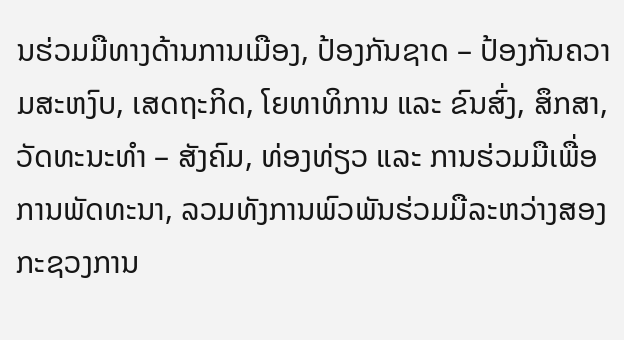ນຮ່ວມມືທາງດ້ານການເມືອງ, ປ້ອງກັນຊາດ – ປ້ອງກັນຄວາມສະຫງົບ, ເສດຖະກິດ, ໂຍທາທິການ ແລະ ຂົນສົ່ງ, ສຶກສາ, ວັດທະນະທຳ – ສັງຄົມ, ທ່ອງທ່ຽວ ແລະ ການຮ່ວມມືເພື່ອການພັດທະນາ, ລວມທັງການພົວພັນຮ່ວມມືລະຫວ່າງສອງກະຊວງການ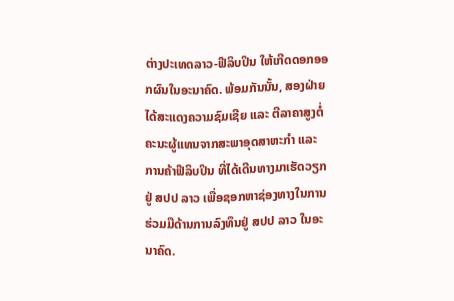ຕ່າງປະເທດລາວ-ຟີລິບປິນ ໃຫ້ເກີດດອກອອກຜົນໃນອະນາຄົດ. ພ້ອມກັນນັ້ນ, ສອງຝ່າຍໄດ້ສະແດງຄວາມຊົມເຊີຍ ແລະ ຕີລາຄາສູງຕໍ່ຄະນະຜູ້ແທນຈາກສະພາອຸດສາຫະກຳ ແລະ ການຄ້າຟີລິບປິນ ທີ່ໄດ້ເດີນທາງມາເຮັດວຽກຢູ່ ສປປ ລາວ ເພື່ອຊອກຫາຊ່ອງທາງໃນການຮ່ວມມືດ້ານການລົງທຶນຢູ່ ສປປ ລາວ ໃນອະນາຄົດ.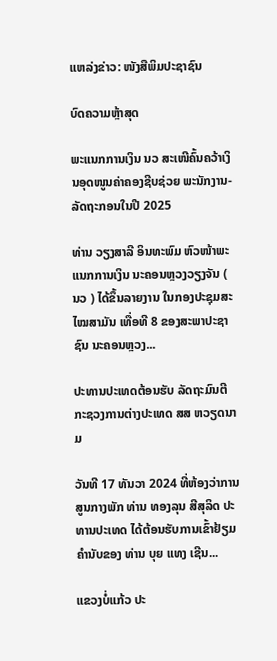ແຫລ່ງຂ່າວ: ໜັງສືພິມປະຊາຊົນ

ບົດຄວາມຫຼ້າສຸດ

ພະແນກການເງິນ ນວ ສະເໜີຄົ້ນຄວ້າເງິນອຸດໜູນຄ່າຄອງຊີບຊ່ວຍ ພະນັກງານ-ລັດຖະກອນໃນປີ 2025

ທ່ານ ວຽງສາລີ ອິນທະພົມ ຫົວໜ້າພະແນກການເງິນ ນະຄອນຫຼວງວຽງຈັນ ( ນວ ) ໄດ້ຂຶ້ນລາຍງານ ໃນກອງປະຊຸມສະໄໝສາມັນ ເທື່ອທີ 8 ຂອງສະພາປະຊາຊົນ ນະຄອນຫຼວງ...

ປະທານປະເທດຕ້ອນຮັບ ລັດຖະມົນຕີກະຊວງການຕ່າງປະເທດ ສສ ຫວຽດນາມ

ວັນທີ 17 ທັນວາ 2024 ທີ່ຫ້ອງວ່າການສູນກາງພັກ ທ່ານ ທອງລຸນ ສີສຸລິດ ປະທານປະເທດ ໄດ້ຕ້ອນຮັບການເຂົ້າຢ້ຽມຄຳນັບຂອງ ທ່ານ ບຸຍ ແທງ ເຊີນ...

ແຂວງບໍ່ແກ້ວ ປະ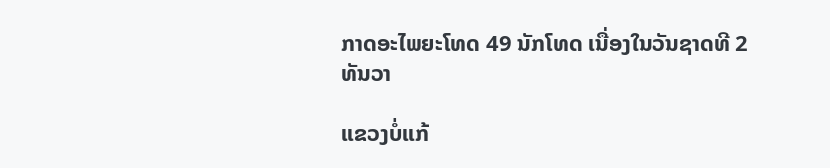ກາດອະໄພຍະໂທດ 49 ນັກໂທດ ເນື່ອງໃນວັນຊາດທີ 2 ທັນວາ

ແຂວງບໍ່ແກ້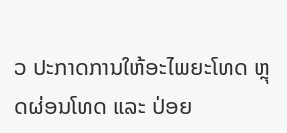ວ ປະກາດການໃຫ້ອະໄພຍະໂທດ ຫຼຸດຜ່ອນໂທດ ແລະ ປ່ອຍ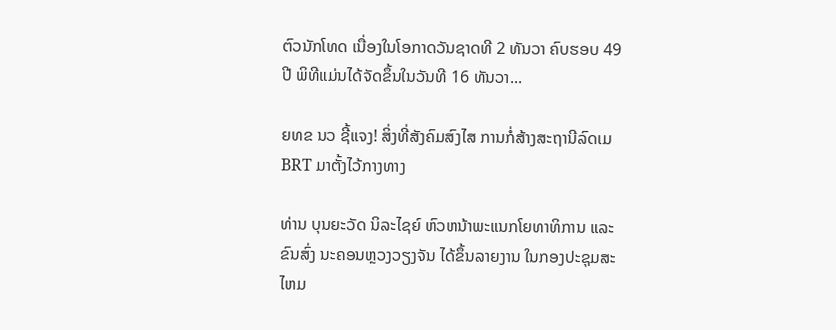ຕົວນັກໂທດ ເນື່ອງໃນໂອກາດວັນຊາດທີ 2 ທັນວາ ຄົບຮອບ 49 ປີ ພິທີແມ່ນໄດ້ຈັດຂຶ້ນໃນວັນທີ 16 ທັນວາ...

ຍທຂ ນວ ຊີ້ແຈງ! ສິ່ງທີ່ສັງຄົມສົງໄສ ການກໍ່ສ້າງສະຖານີລົດເມ BRT ມາຕັ້ງໄວ້ກາງທາງ

ທ່ານ ບຸນຍະວັດ ນິລະໄຊຍ໌ ຫົວຫນ້າພະແນກໂຍທາທິການ ແລະ ຂົນສົ່ງ ນະຄອນຫຼວງວຽງຈັນ ໄດ້ຂຶ້ນລາຍງານ ໃນກອງປະຊຸມສະໄຫມ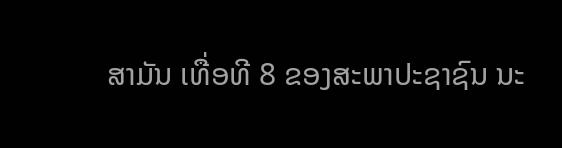ສາມັນ ເທື່ອທີ 8 ຂອງສະພາປະຊາຊົນ ນະ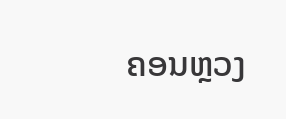ຄອນຫຼວງ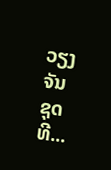ວຽງຈັນ ຊຸດທີ...